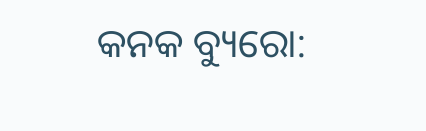କନକ ବ୍ୟୁରୋ: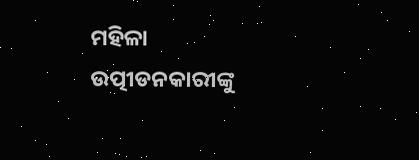ମହିଳା ଉତ୍ପୀଡନକାରୀଙ୍କୁ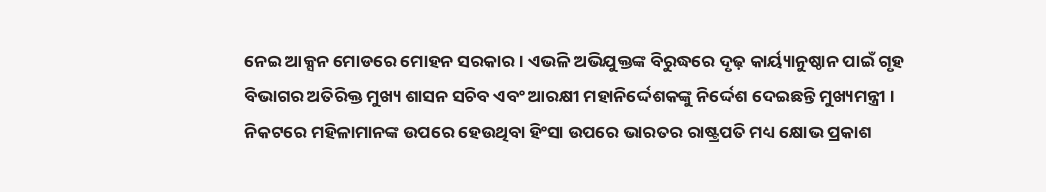ନେଇ ଆକ୍ସନ ମୋଡରେ ମୋହନ ସରକାର। ଏଭଳି ଅଭିଯୁକ୍ତଙ୍କ ବିରୁଦ୍ଧରେ ଦୃଢ଼ କାର୍ୟ୍ୟାନୁଷ୍ଠାନ ପାଇଁ ଗୃହ ବିଭାଗର ଅତିରିକ୍ତ ମୁଖ୍ୟ ଶାସନ ସଚିବ ଏବଂ ଆରକ୍ଷୀ ମହାନିର୍ଦ୍ଦେଶକଙ୍କୁ ନିର୍ଦ୍ଦେଶ ଦେଇଛନ୍ତି ମୁଖ୍ୟମନ୍ତ୍ରୀ । ନିକଟରେ ମହିଳାମାନଙ୍କ ଉପରେ ହେଉଥିବା ହିଂସା ଉପରେ ଭାରତର ରାଷ୍ଟ୍ରପତି ମଧ୍ୟ କ୍ଷୋଭ ପ୍ରକାଶ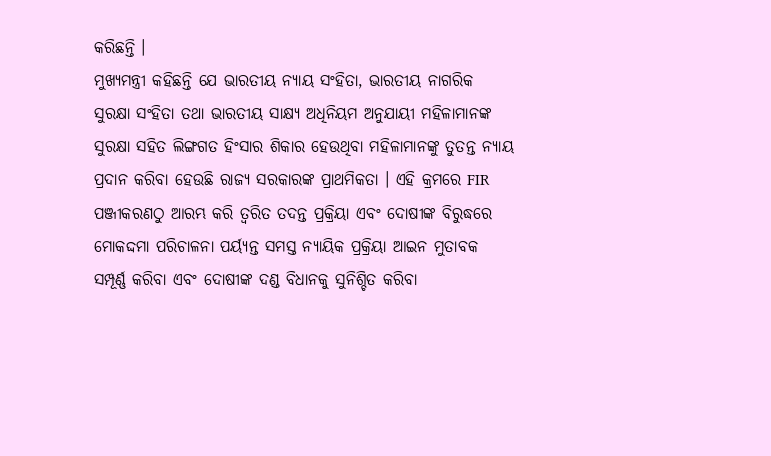କରିଛନ୍ତି ।
ମୁଖ୍ୟମନ୍ତ୍ରୀ କହିଛନ୍ତି ଯେ ଭାରତୀୟ ନ୍ୟାୟ ସଂହିତା, ଭାରତୀୟ ନାଗରିକ ସୁରକ୍ଷା ସଂହିତା ତଥା ଭାରତୀୟ ସାକ୍ଷ୍ୟ ଅଧିନିୟମ ଅନୁଯାୟୀ ମହିଳାମାନଙ୍କ ସୁରକ୍ଷା ସହିତ ଲିଙ୍ଗଗତ ହିଂସାର ଶିକାର ହେଉଥିବା ମହିଳାମାନଙ୍କୁ ତୁତନ୍ତ ନ୍ୟାୟ ପ୍ରଦାନ କରିବା ହେଉଛି ରାଜ୍ୟ ସରକାରଙ୍କ ପ୍ରାଥମିକତା । ଏହି କ୍ରମରେ FIR ପଞ୍ଜୀକରଣଠୁ ଆରମ୍ଭ କରି ତ୍ୱରିତ ତଦନ୍ତ ପ୍ରକ୍ରିୟା ଏବଂ ଦୋଷୀଙ୍କ ବିରୁଦ୍ଧରେ ମୋକଦ୍ଦମା ପରିଚାଳନା ପର୍ୟ୍ୟନ୍ତ ସମସ୍ତ ନ୍ୟାୟିକ ପ୍ରକ୍ରିୟା ଆଇନ ମୁତାବକ ସମ୍ପୂର୍ଣ୍ଣ କରିବା ଏବଂ ଦୋଷୀଙ୍କ ଦଣ୍ଡ ବିଧାନକୁ ସୁନିଶ୍ଚିତ କରିବା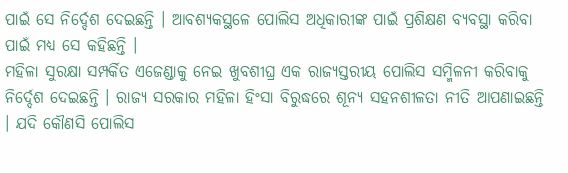ପାଇଁ ସେ ନିର୍ଦ୍ଦେଶ ଦେଇଛନ୍ତି । ଆବଶ୍ୟକସ୍ଥଳେ ପୋଲିସ ଅଧିକାରୀଙ୍କ ପାଇଁ ପ୍ରଶିକ୍ଷଣ ବ୍ୟବସ୍ଥା କରିବା ପାଇଁ ମଧ୍ୟ ସେ କହିଛନ୍ତି ।
ମହିଳା ସୁରକ୍ଷା ସମ୍ପର୍କିତ ଏଜେଣ୍ଡାକୁ ନେଇ ଖୁବଶୀଘ୍ର ଏକ ରାଜ୍ୟସ୍ତରୀୟ ପୋଲିସ ସମ୍ମିଳନୀ କରିବାକୁ ନିର୍ଦ୍ଦେଶ ଦେଇଛନ୍ତି । ରାଜ୍ୟ ସରକାର ମହିଳା ହିଂସା ବିରୁଦ୍ଧରେ ଶୂନ୍ୟ ସହନଶୀଳତା ନୀତି ଆପଣାଇଛନ୍ତି । ଯଦି କୌଣସି ପୋଲିସ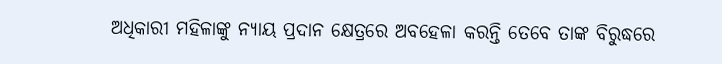ଅଧିକାରୀ ମହିଳାଙ୍କୁ ନ୍ୟାୟ ପ୍ରଦାନ କ୍ଷେତ୍ରରେ ଅବହେଳା କରନ୍ତି ତେବେ ତାଙ୍କ ବିରୁଦ୍ଧରେ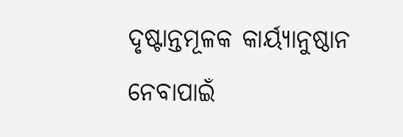ଦୃଷ୍ଟାନ୍ତମୂଳକ କାର୍ୟ୍ୟାନୁଷ୍ଠାନ ନେବାପାଇଁ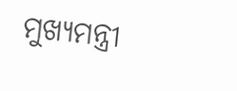ମୁଖ୍ୟମନ୍ତ୍ରୀ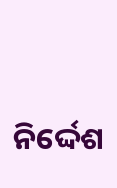ନିର୍ଦ୍ଦେଶ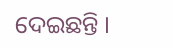ଦେଇଛନ୍ତି ।